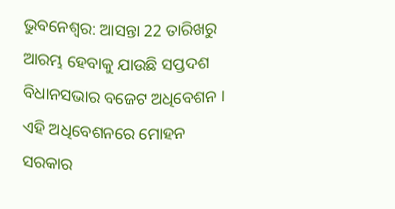ଭୁବନେଶ୍ବର: ଆସନ୍ତା 22 ତାରିଖରୁ ଆରମ୍ଭ ହେବାକୁ ଯାଉଛି ସପ୍ତଦଶ ବିଧାନସଭାର ବଜେଟ ଅଧିବେଶନ । ଏହି ଅଧିବେଶନରେ ମୋହନ ସରକାର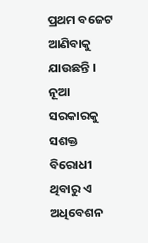ପ୍ରଥମ ବଜେଟ ଆଣିବାକୁ ଯାଉଛନ୍ତି । ନୂଆ ସରକାରକୁ ସଶକ୍ତ ବିରୋଧୀ ଥିବାରୁ ଏ ଅଧିବେଶନ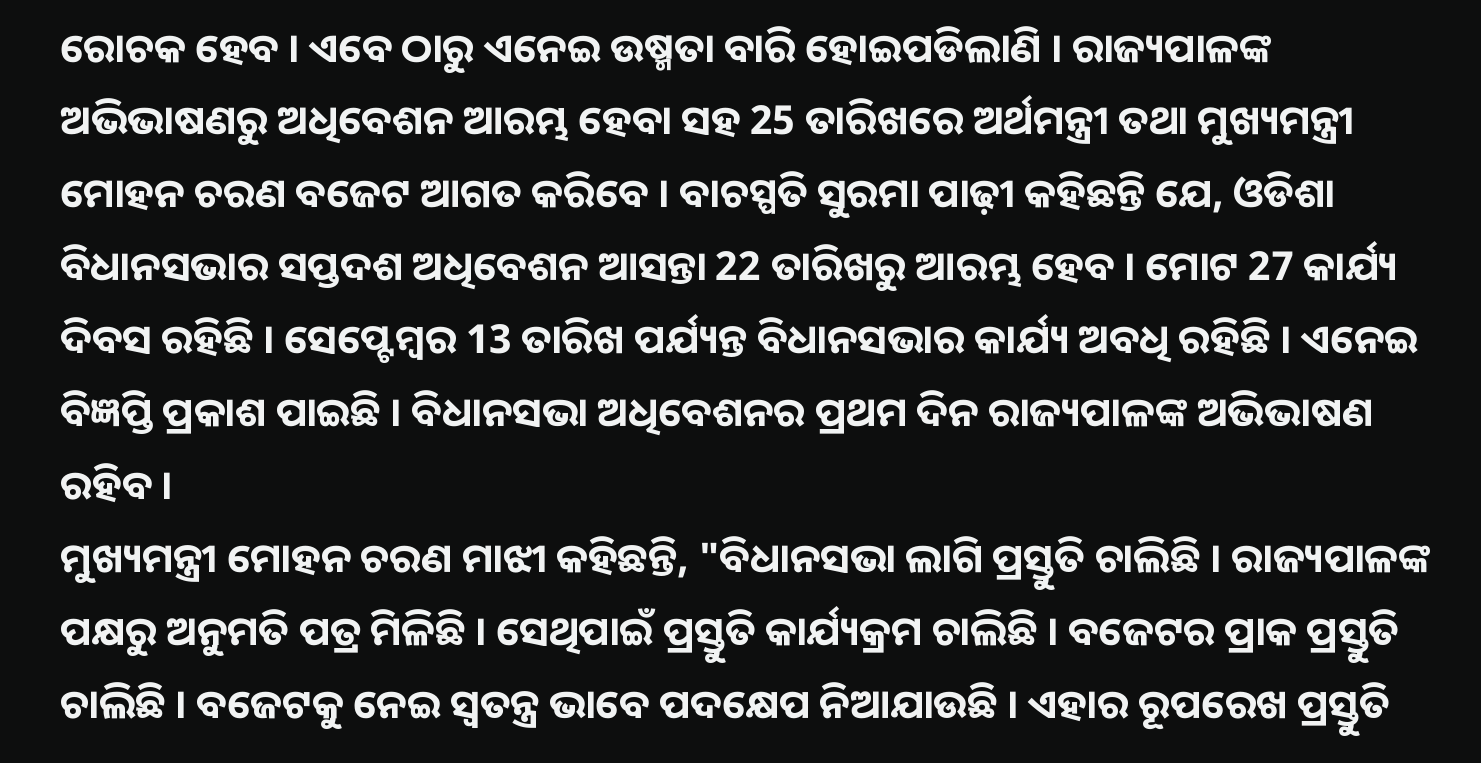ରୋଚକ ହେବ । ଏବେ ଠାରୁ ଏନେଇ ଉଷ୍ମତା ବାରି ହୋଇପଡିଲାଣି । ରାଜ୍ୟପାଳଙ୍କ ଅଭିଭାଷଣରୁ ଅଧିବେଶନ ଆରମ୍ଭ ହେବା ସହ 25 ତାରିଖରେ ଅର୍ଥମନ୍ତ୍ରୀ ତଥା ମୁଖ୍ୟମନ୍ତ୍ରୀ ମୋହନ ଚରଣ ବଜେଟ ଆଗତ କରିବେ । ବାଚସ୍ପତି ସୁରମା ପାଢ଼ୀ କହିଛନ୍ତି ଯେ, ଓଡିଶା ବିଧାନସଭାର ସପ୍ତଦଶ ଅଧିବେଶନ ଆସନ୍ତା 22 ତାରିଖରୁ ଆରମ୍ଭ ହେବ । ମୋଟ 27 କାର୍ଯ୍ୟ ଦିବସ ରହିଛି । ସେପ୍ଟେମ୍ବର 13 ତାରିଖ ପର୍ଯ୍ୟନ୍ତ ବିଧାନସଭାର କାର୍ଯ୍ୟ ଅବଧି ରହିଛି । ଏନେଇ ବିଜ୍ଞପ୍ତି ପ୍ରକାଶ ପାଇଛି । ବିଧାନସଭା ଅଧିବେଶନର ପ୍ରଥମ ଦିନ ରାଜ୍ୟପାଳଙ୍କ ଅଭିଭାଷଣ ରହିବ ।
ମୁଖ୍ୟମନ୍ତ୍ରୀ ମୋହନ ଚରଣ ମାଝୀ କହିଛନ୍ତି, "ବିଧାନସଭା ଲାଗି ପ୍ରସ୍ତୁତି ଚାଲିଛି । ରାଜ୍ୟପାଳଙ୍କ ପକ୍ଷରୁ ଅନୁମତି ପତ୍ର ମିଳିଛି । ସେଥିପାଇଁ ପ୍ରସ୍ତୁତି କାର୍ଯ୍ୟକ୍ରମ ଚାଲିଛି । ବଜେଟର ପ୍ରାକ ପ୍ରସ୍ତୁତି ଚାଲିଛି । ବଜେଟକୁ ନେଇ ସ୍ୱତନ୍ତ୍ର ଭାବେ ପଦକ୍ଷେପ ନିଆଯାଉଛି । ଏହାର ରୂପରେଖ ପ୍ରସ୍ତୁତି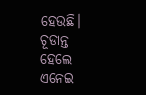ହେଉଛି। ଚୂଡାନ୍ତ ହେଲେ ଏନେଇ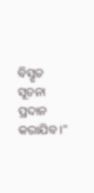ବିସ୍ତୃତ ସୂଚନା ପ୍ରଦାନ କରାଯିବ ।"